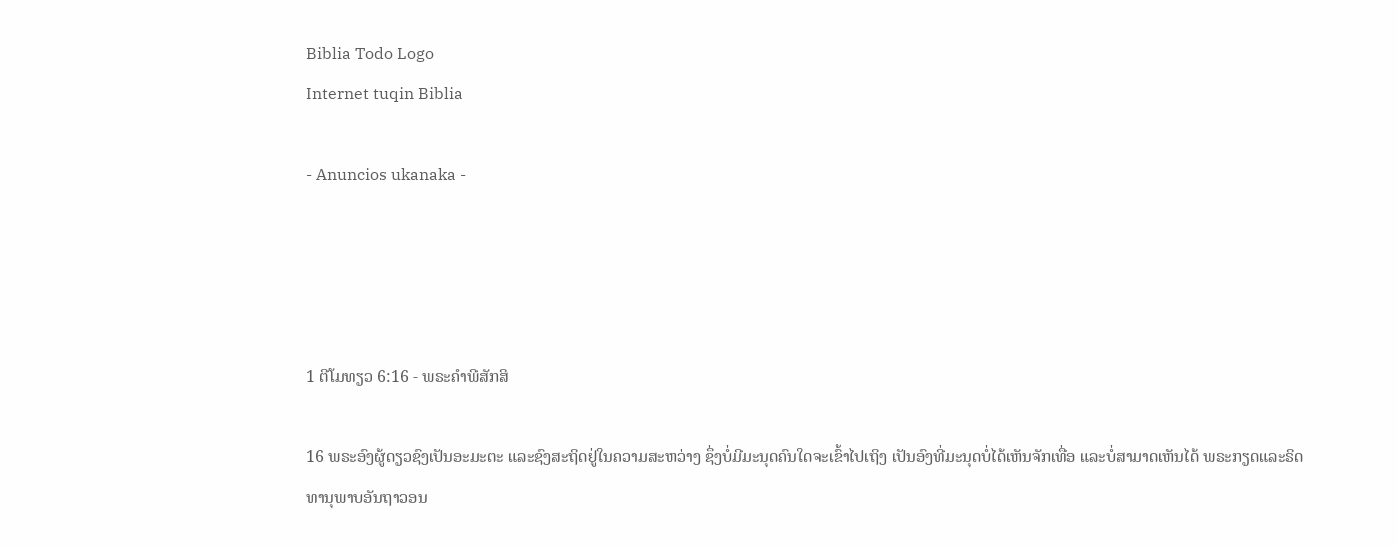Biblia Todo Logo
Internet tuqin Biblia

- Anuncios ukanaka -




1 ຕີໂມທຽວ 6:16 - ພຣະຄຳພີສັກສິ

16 ພຣະອົງຜູ້ດຽວຊົງເປັນອະມະຕະ ແລະຊົງສະຖິດຢູ່ໃນຄວາມສະຫວ່າງ ຊຶ່ງບໍ່ມີມະນຸດຄົນໃດຈະເຂົ້າໄປເຖິງ ເປັນອົງທີ່ມະນຸດບໍ່ໄດ້ເຫັນຈັກເທື່ອ ແລະບໍ່ສາມາດເຫັນໄດ້ ພຣະກຽດແລະຣິດທານຸພາບອັນຖາວອນ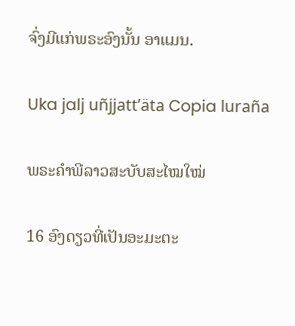ຈົ່ງມີແກ່ພຣະອົງນັ້ນ ອາແມນ.

Uka jalj uñjjattʼäta Copia luraña

ພຣະຄຳພີລາວສະບັບສະໄໝໃໝ່

16 ອົງດຽວທີ່ເປັນອະມະຕະ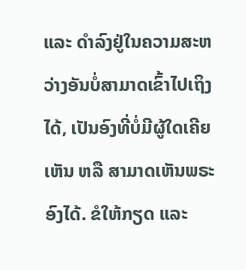ແລະ ດຳລົງຢູ່ໃນຄວາມສະຫວ່າງອັນບໍ່ສາມາດເຂົ້າໄປເຖິງໄດ້, ເປັນອົງທີ່ບໍ່ມີຜູ້ໃດເຄີຍເຫັນ ຫລື ສາມາດເຫັນພຣະອົງໄດ້. ຂໍໃຫ້ກຽດ ແລະ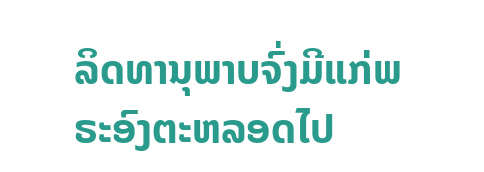ລິດທານຸພາບຈົ່ງມີແກ່ພຣະອົງຕະຫລອດໄປ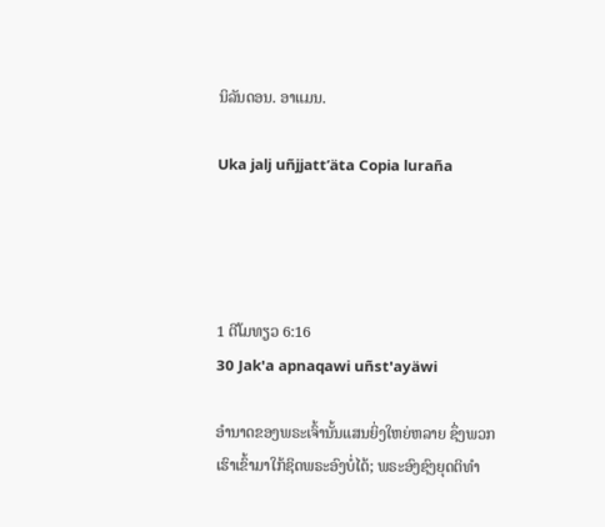ນິລັນດອນ. ອາແມນ.

Uka jalj uñjjattʼäta Copia luraña




1 ຕີໂມທຽວ 6:16
30 Jak'a apnaqawi uñst'ayäwi

ອຳນາດຂອງພຣະເຈົ້ານັ້ນແສນຍິ່ງໃຫຍ່ຫລາຍ ຊຶ່ງພວກເຮົາເຂົ້າມາໃກ້ຊິດພຣະອົງບໍ່ໄດ້; ພຣະອົງຊົງຍຸດຕິທຳ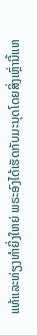ແທ້ແລະທ່ຽງທຳຍິ່ງໃຫຍ່ ພຣະອົງໄດ້ເຮັດກັບມະນຸດໂດຍສິ່ງເຫຼົ່ານີ້ແຫ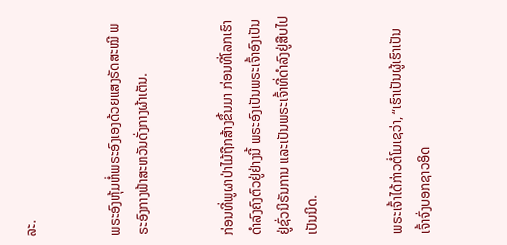ລະ.


ພຣະອົງຫຸ້ມຫໍ່ພຣະອົງເອງດ້ວຍແສງຣັດສະໝີ ພຣະອົງກາງຟ້າສະຫວັນດັ່ງກາງຜ້າເຕັນ.


ກ່ອນທີ່ພູຜາປ່າໄມ້ຖືກສ້າງຂຶ້ນມາ ກ່ອນທີ່ໂລກເຮົາດຳລົງຄົງຕົວຢູ່ຢ່າງນີ້ ພຣະອົງເປັນພຣະເຈົ້າອົງເປັນຢູ່ຊົ່ວນິຣັນການ ແລະເປັນພຣະເຈົ້າທີ່ດຳລົງຢູ່ສືບໄປເປັນນິດ.


ພຣະເຈົ້າໄດ້ກ່າວຕໍ່ໂມເຊວ່າ, “ເຮົາເປັນຜູ້ເຮົາເປັນ ເຈົ້າຈົ່ງບອກຊາວອິດ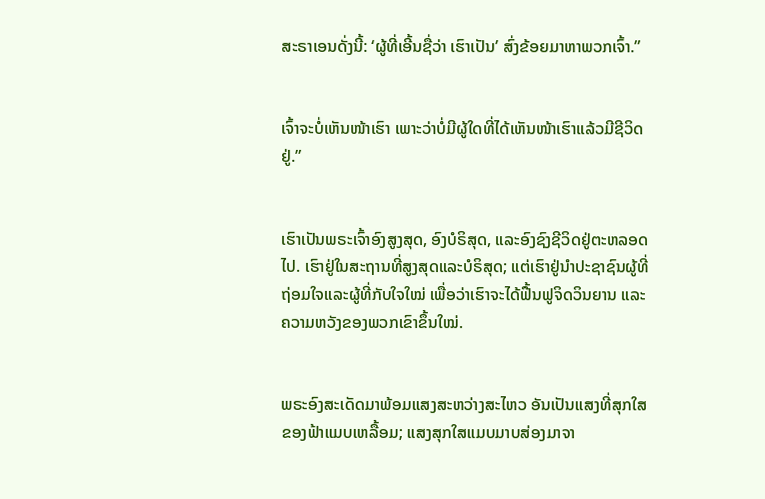ສະຣາເອນດັ່ງນີ້: ‘ຜູ້ທີ່ເອີ້ນຊື່ວ່າ ເຮົາເປັນ’ ສົ່ງຂ້ອຍມາຫາພວກເຈົ້າ.”


ເຈົ້າຈະບໍ່ເຫັນໜ້າເຮົາ ເພາະວ່າບໍ່ມີຜູ້ໃດທີ່ໄດ້ເຫັນໜ້າເຮົາແລ້ວມີຊີວິດຢູ່.”


ເຮົາເປັນພຣະເຈົ້າອົງສູງສຸດ, ອົງບໍຣິສຸດ, ແລະອົງຊົງຊີວິດຢູ່ຕະຫລອດໄປ. ເຮົາຢູ່ໃນສະຖານທີ່ສູງສຸດແລະບໍຣິສຸດ; ແຕ່ເຮົາຢູ່ນຳປະຊາຊົນຜູ້ທີ່ຖ່ອມໃຈແລະຜູ້ທີ່ກັບໃຈໃໝ່ ເພື່ອວ່າເຮົາຈະໄດ້ຟື້ນຟູຈິດວິນຍານ ແລະຄວາມຫວັງຂອງພວກເຂົາຂຶ້ນໃໝ່.


ພຣະອົງສະເດັດມາພ້ອມແສງສະຫວ່າງສະໄຫວ ອັນເປັນແສງທີ່ສຸກໃສຂອງຟ້າແມບເຫລື້ອມ; ແສງສຸກໃສແມບມາບສ່ອງມາຈາ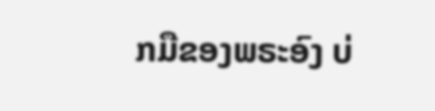ກມືຂອງພຣະອົງ ບ່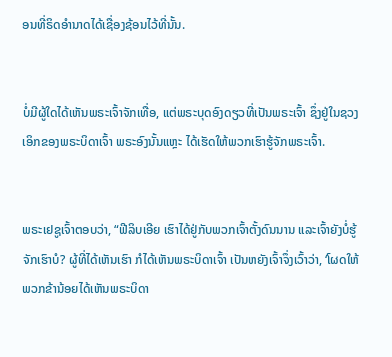ອນທີ່ຣິດອຳນາດໄດ້ເຊື່ອງຊ້ອນໄວ້ທີ່ນັ້ນ.


ບໍ່ມີຜູ້ໃດໄດ້ເຫັນພຣະເຈົ້າຈັກເທື່ອ, ແຕ່ພຣະບຸດອົງດຽວທີ່ເປັນພຣະເຈົ້າ ຊຶ່ງຢູ່ໃນຊວງເອິກຂອງພຣະບິດາເຈົ້າ ພຣະອົງນັ້ນແຫຼະ ໄດ້ເຮັດໃຫ້ພວກເຮົາຮູ້ຈັກພຣະເຈົ້າ.


ພຣະເຢຊູເຈົ້າຕອບວ່າ, “ຟີລິບເອີຍ ເຮົາໄດ້ຢູ່ກັບພວກເຈົ້າຕັ້ງດົນນານ ແລະເຈົ້າຍັງບໍ່ຮູ້ຈັກເຮົາບໍ? ຜູ້ທີ່ໄດ້ເຫັນເຮົາ ກໍໄດ້ເຫັນພຣະບິດາເຈົ້າ ເປັນຫຍັງເຈົ້າຈຶ່ງເວົ້າວ່າ, ‘ໂຜດໃຫ້ພວກຂ້ານ້ອຍໄດ້ເຫັນພຣະບິດາ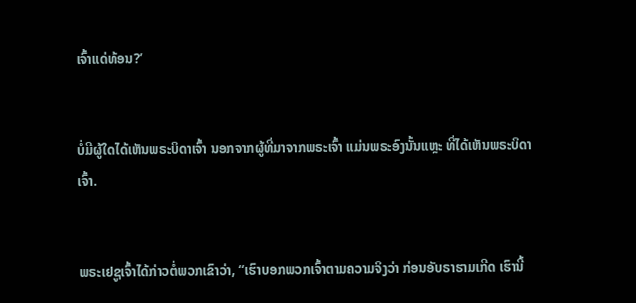ເຈົ້າແດ່ທ້ອນ?’


ບໍ່ມີຜູ້ໃດໄດ້ເຫັນພຣະບິດາເຈົ້າ ນອກຈາກຜູ້ທີ່ມາຈາກພຣະເຈົ້າ ແມ່ນພຣະອົງນັ້ນແຫຼະ ທີ່ໄດ້ເຫັນພຣະບິດາເຈົ້າ.


ພຣະເຢຊູເຈົ້າໄດ້ກ່າວຕໍ່ພວກເຂົາວ່າ, “ເຮົາບອກພວກເຈົ້າຕາມຄວາມຈິງວ່າ ກ່ອນອັບຣາຮາມເກີດ ເຮົານີ້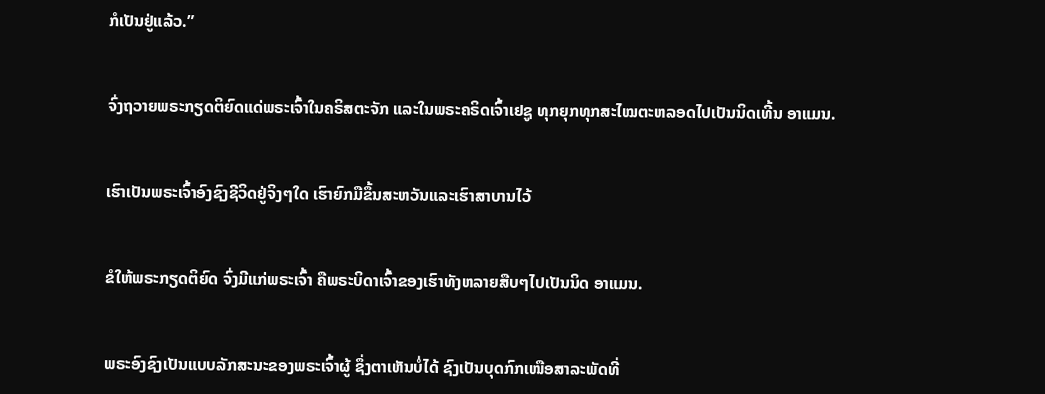ກໍເປັນຢູ່ແລ້ວ.”


ຈົ່ງຖວາຍພຣະກຽດຕິຍົດແດ່ພຣະເຈົ້າໃນຄຣິສຕະຈັກ ແລະໃນພຣະຄຣິດເຈົ້າເຢຊູ ທຸກຍຸກທຸກສະໄໝຕະຫລອດໄປເປັນນິດເທີ້ນ ອາແມນ.


ເຮົາເປັນພຣະເຈົ້າອົງຊົງຊີວິດຢູ່ຈິງໆໃດ ເຮົາຍົກມືຂຶ້ນສະຫວັນແລະເຮົາສາບານໄວ້


ຂໍໃຫ້ພຣະກຽດຕິຍົດ ຈົ່ງມີແກ່ພຣະເຈົ້າ ຄືພຣະບິດາເຈົ້າຂອງເຮົາທັງຫລາຍສືບໆໄປເປັນນິດ ອາແມນ.


ພຣະອົງຊົງເປັນແບບລັກສະນະຂອງພຣະເຈົ້າຜູ້ ຊຶ່ງຕາເຫັນບໍ່ໄດ້ ຊົງເປັນບຸດກົກເໜືອສາລະພັດທີ່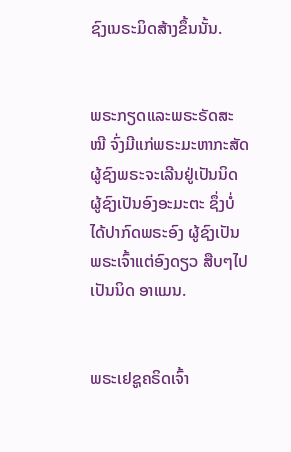ຊົງເນຣະມິດສ້າງຂຶ້ນນັ້ນ.


ພຣະກຽດແລະພຣະຣັດສະໝີ ຈົ່ງມີແກ່ພຣະມະຫາກະສັດ ຜູ້ຊົງພຣະຈະເລີນຢູ່ເປັນນິດ ຜູ້ຊົງເປັນອົງອະມະຕະ ຊຶ່ງບໍ່ໄດ້ປາກົດພຣະອົງ ຜູ້ຊົງເປັນພຣະເຈົ້າແຕ່ອົງດຽວ ສືບໆໄປເປັນນິດ ອາແມນ.


ພຣະເຢຊູຄຣິດເຈົ້າ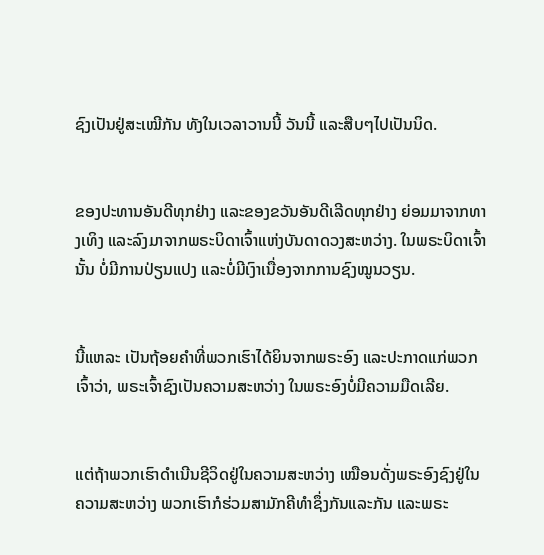ຊົງເປັນຢູ່ສະເໝີກັນ ທັງໃນເວລາວານນີ້ ວັນນີ້ ແລະສືບໆໄປເປັນນິດ.


ຂອງປະທານອັນດີທຸກຢ່າງ ແລະຂອງຂວັນອັນດີເລີດທຸກຢ່າງ ຍ່ອມມາຈາກທາງເທິງ ແລະລົງມາຈາກພຣະບິດາເຈົ້າແຫ່ງບັນດາດວງສະຫວ່າງ. ໃນພຣະບິດາເຈົ້ານັ້ນ ບໍ່ມີການປ່ຽນແປງ ແລະບໍ່ມີເງົາເນື່ອງຈາກການຊົງໝູນວຽນ.


ນີ້ແຫລະ ເປັນຖ້ອຍຄຳທີ່ພວກເຮົາໄດ້ຍິນຈາກພຣະອົງ ແລະປະກາດແກ່ພວກເຈົ້າວ່າ, ພຣະເຈົ້າຊົງເປັນຄວາມສະຫວ່າງ ໃນພຣະອົງບໍ່ມີຄວາມມືດເລີຍ.


ແຕ່ຖ້າພວກເຮົາດຳເນີນຊີວິດຢູ່ໃນຄວາມສະຫວ່າງ ເໝືອນດັ່ງພຣະອົງຊົງຢູ່ໃນຄວາມສະຫວ່າງ ພວກເຮົາກໍຮ່ວມສາມັກຄີທຳຊຶ່ງກັນແລະກັນ ແລະພຣະ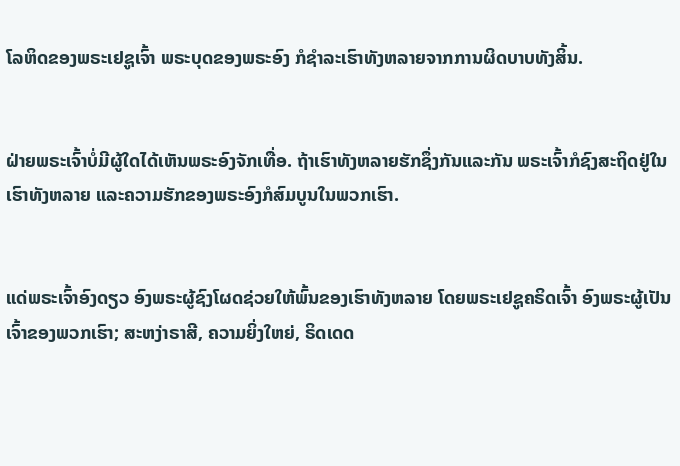ໂລຫິດຂອງພຣະເຢຊູເຈົ້າ ພຣະບຸດຂອງພຣະອົງ ກໍຊຳລະເຮົາທັງຫລາຍຈາກການຜິດບາບທັງສິ້ນ.


ຝ່າຍພຣະເຈົ້າບໍ່ມີຜູ້ໃດໄດ້ເຫັນພຣະອົງຈັກເທື່ອ. ຖ້າເຮົາທັງຫລາຍຮັກຊຶ່ງກັນແລະກັນ ພຣະເຈົ້າກໍຊົງສະຖິດຢູ່ໃນເຮົາທັງຫລາຍ ແລະຄວາມຮັກຂອງພຣະອົງກໍສົມບູນໃນພວກເຮົາ.


ແດ່ພຣະເຈົ້າອົງດຽວ ອົງພຣະຜູ້ຊົງໂຜດຊ່ວຍໃຫ້ພົ້ນຂອງເຮົາທັງຫລາຍ ໂດຍພຣະເຢຊູຄຣິດເຈົ້າ ອົງພຣະຜູ້ເປັນເຈົ້າຂອງພວກເຮົາ; ສະຫງ່າຣາສີ, ຄວາມຍິ່ງໃຫຍ່, ຣິດເດດ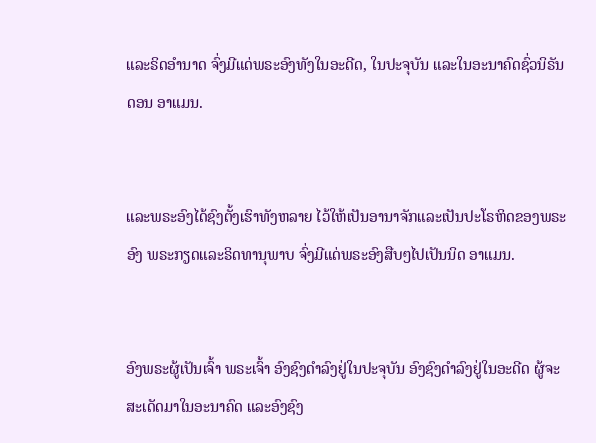ແລະຣິດອຳນາດ ຈົ່ງມີແດ່ພຣະອົງທັງໃນອະດີດ, ໃນປະຈຸບັນ ແລະໃນອະນາຄົດຊົ່ວນິຣັນດອນ ອາແມນ.


ແລະພຣະອົງໄດ້ຊົງຕັ້ງເຮົາທັງຫລາຍ ໄວ້ໃຫ້ເປັນອານາຈັກແລະເປັນປະໂຣຫິດຂອງພຣະອົງ ພຣະກຽດແລະຣິດທານຸພາບ ຈົ່ງມີແດ່ພຣະອົງສືບໆໄປເປັນນິດ ອາແມນ.


ອົງພຣະຜູ້ເປັນເຈົ້າ ພຣະເຈົ້າ ອົງຊົງດຳລົງຢູ່ໃນປະຈຸບັນ ອົງຊົງດຳລົງຢູ່ໃນອະດີດ ຜູ້ຈະສະເດັດມາໃນອະນາຄົດ ແລະອົງຊົງ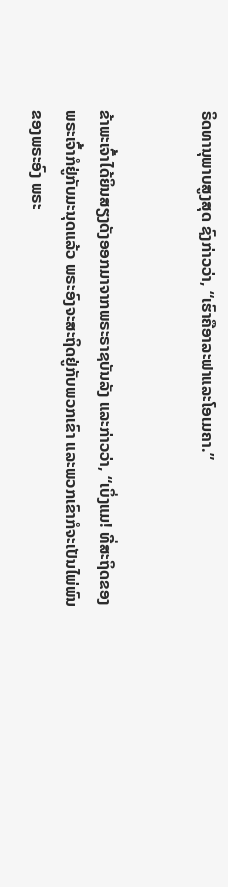ຣິດທານຸພາບສູງສຸດ ຊົງກ່າວວ່າ, “ເຮົາຄືອາລະຟາແລະໂອເມຄາ.”


ຂ້າພະເຈົ້າໄດ້ຍິນສຽງດັງອອກມາຈາກພຣະຣາຊບັນລັງ ແລະກ່າວວ່າ, “ເບິ່ງແມ! ທີ່ສະຖິດຂອງພຣະເຈົ້າກໍຢູ່ກັບມະນຸດແລ້ວ ພຣະອົງຈະສະຖິດຢູ່ກັບພວກເຂົາ ແລະພວກເຂົາກໍຈະເປັນໄພ່ພົນຂອງພຣະອົງ ພຣະ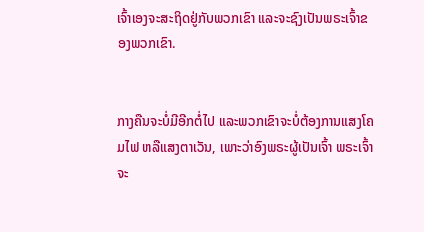ເຈົ້າເອງຈະສະຖິດຢູ່ກັບພວກເຂົາ ແລະຈະຊົງເປັນພຣະເຈົ້າຂອງພວກເຂົາ.


ກາງຄືນຈະບໍ່ມີອີກຕໍ່ໄປ ແລະພວກເຂົາຈະບໍ່ຕ້ອງການແສງໂຄມໄຟ ຫລືແສງຕາເວັນ, ເພາະວ່າອົງພຣະຜູ້ເປັນເຈົ້າ ພຣະເຈົ້າຈະ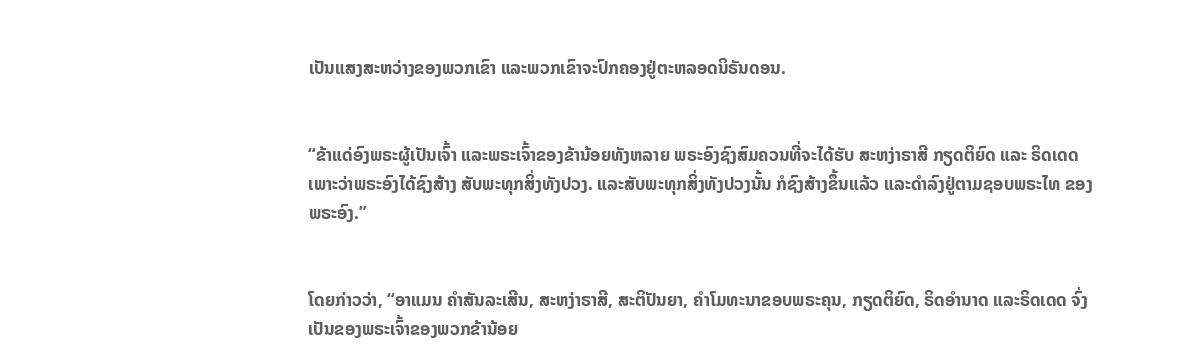ເປັນແສງສະຫວ່າງຂອງພວກເຂົາ ແລະພວກເຂົາຈະປົກຄອງຢູ່ຕະຫລອດນິຣັນດອນ.


“ຂ້າແດ່ອົງພຣະຜູ້ເປັນເຈົ້າ ແລະພຣະເຈົ້າຂອງຂ້ານ້ອຍທັງຫລາຍ ພຣະອົງຊົງສົມຄວນທີ່ຈະໄດ້ຮັບ ສະຫງ່າຣາສີ ກຽດຕິຍົດ ແລະ ຣິດເດດ ເພາະວ່າພຣະອົງໄດ້ຊົງສ້າງ ສັບພະທຸກສິ່ງທັງປວງ. ແລະສັບພະທຸກສິ່ງທັງປວງນັ້ນ ກໍຊົງສ້າງຂຶ້ນແລ້ວ ແລະດຳລົງຢູ່ຕາມຊອບພຣະໄທ ຂອງພຣະອົງ.”


ໂດຍກ່າວວ່າ, “ອາແມນ ຄຳສັນລະເສີນ, ສະຫງ່າຣາສີ, ສະຕິປັນຍາ, ຄຳໂມທະນາຂອບພຣະຄຸນ, ກຽດຕິຍົດ, ຣິດອຳນາດ ແລະຣິດເດດ ຈົ່ງເປັນຂອງພຣະເຈົ້າຂອງພວກຂ້ານ້ອຍ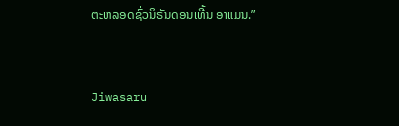ຕະຫລອດຊົ່ວນິຣັນດອນເທີ້ນ ອາແມນ.”


Jiwasaru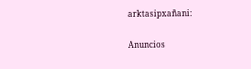arktasipxañani:

Anuncios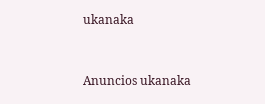ukanaka


Anuncios ukanaka